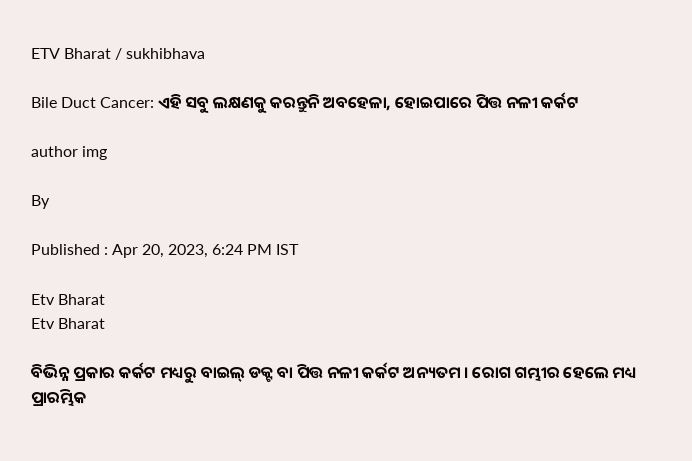ETV Bharat / sukhibhava

Bile Duct Cancer: ଏହି ସବୁ ଲକ୍ଷଣକୁ କରନ୍ତୁନି ଅବହେଳା, ହୋଇପାରେ ପିତ୍ତ ନଳୀ କର୍କଟ

author img

By

Published : Apr 20, 2023, 6:24 PM IST

Etv Bharat
Etv Bharat

ବିଭିନ୍ନ ପ୍ରକାର କର୍କଟ ମଧ୍ୟରୁ ବାଇଲ୍ ଡକ୍ଟ ବା ପିତ୍ତ ନଳୀ କର୍କଟ ଅନ୍ୟତମ । ରୋଗ ଗମ୍ଭୀର ହେଲେ ମଧ୍ୟ ପ୍ରାରମ୍ଭିକ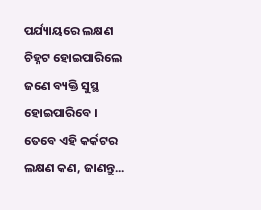ପର୍ଯ୍ୟାୟରେ ଲକ୍ଷଣ ଚିହ୍ନଟ ହୋଇପାରିଲେ ଜଣେ ବ୍ୟକ୍ତି ସୁସ୍ଥ ହୋଇପାରିବେ । ତେବେ ଏହି କର୍କଟର ଲକ୍ଷଣ କଣ, ଜାଣନ୍ତୁ...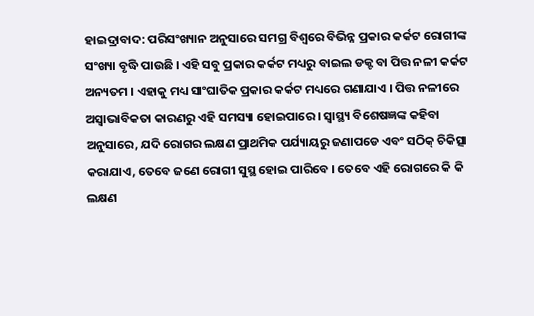ହାଇଦ୍ରାବାଦ: ପରିସଂଖ୍ୟାନ ଅନୁସାରେ ସମଗ୍ର ବିଶ୍ବରେ ବିଭିନ୍ନ ପ୍ରକାର କର୍କଟ ରୋଗୀଙ୍କ ସଂଖ୍ୟା ବୃଦ୍ଧି ପାଉଛି । ଏହି ସବୁ ପ୍ରକାର କର୍କଟ ମଧ୍ୟରୁ ବାଇଲ ଡକ୍ଟ ବା ପିତ୍ତ ନଳୀ କର୍କଟ ଅନ୍ୟତମ । ଏହାକୁ ମଧ୍ୟ ସାଂଘାତିକ ପ୍ରକାର କର୍କଟ ମଧ୍ୟରେ ଗଣାଯାଏ । ପିତ୍ତ ନଳୀରେ ଅସ୍ବାଭାବିକତା କାରଣରୁ ଏହି ସମସ୍ୟା ହୋଇପାରେ । ସ୍ବାସ୍ଥ୍ୟ ବିଶେଷଜ୍ଞଙ୍କ କହିବା ଅନୁସାରେ, ଯଦି ରୋଗର ଲକ୍ଷଣ ପ୍ରାଥମିକ ପର୍ଯ୍ୟାୟରୁ ଜଣାପଡେ ଏବଂ ସଠିକ୍ ଚିକିତ୍ସା କରାଯାଏ, ତେବେ ଜଣେ ରୋଗୀ ସୁସ୍ଥ ହୋଇ ପାରିବେ । ତେବେ ଏହି ରୋଗରେ କି କି ଲକ୍ଷଣ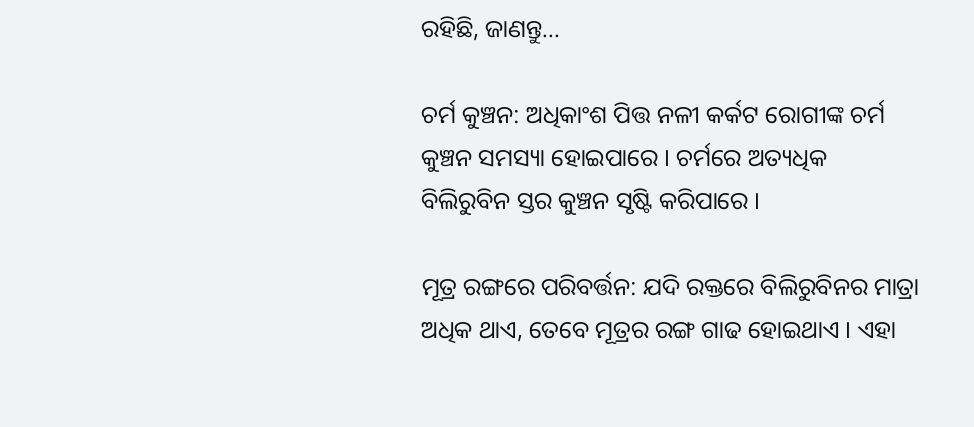ରହିଛି, ଜାଣନ୍ତୁ...

ଚର୍ମ କୁଞ୍ଚନ: ଅଧିକାଂଶ ପିତ୍ତ ନଳୀ କର୍କଟ ରୋଗୀଙ୍କ ଚର୍ମ କୁଞ୍ଚନ ସମସ୍ୟା ହୋଇପାରେ । ଚର୍ମରେ ଅତ୍ୟଧିକ ବିଲିରୁବିନ ସ୍ତର କୁଞ୍ଚନ ସୃଷ୍ଟି କରିପାରେ ।

ମୂତ୍ର ରଙ୍ଗରେ ପରିବର୍ତ୍ତନ: ଯଦି ରକ୍ତରେ ବିଲିରୁବିନର ମାତ୍ରା ଅଧିକ ଥାଏ, ତେବେ ମୂତ୍ରର ରଙ୍ଗ ଗାଢ ହୋଇଥାଏ । ଏହା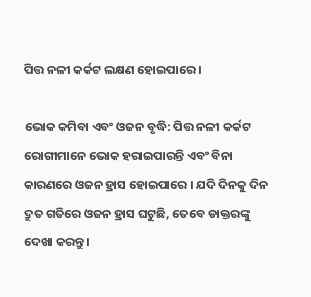ପିତ୍ତ ନଳୀ କର୍କଟ ଲକ୍ଷଣ ହୋଇପାରେ ।

ଭୋକ କମିବା ଏବଂ ଓଜନ ବୃଦ୍ଧି: ପିତ୍ତ ନଳୀ କର୍କଟ ରୋଗୀମାନେ ଭୋକ ହରାଇପାରନ୍ତି ଏବଂ ବିନା କାରଣରେ ଓଜନ ହ୍ରାସ ହୋଇପାରେ । ଯଦି ଦିନକୁ ଦିନ ଦ୍ରୁତ ଗତିରେ ଓଜନ ହ୍ରାସ ଘଟୁଛି, ତେବେ ଡାକ୍ତରଙ୍କୁ ଦେଖା କରନ୍ତୁ ।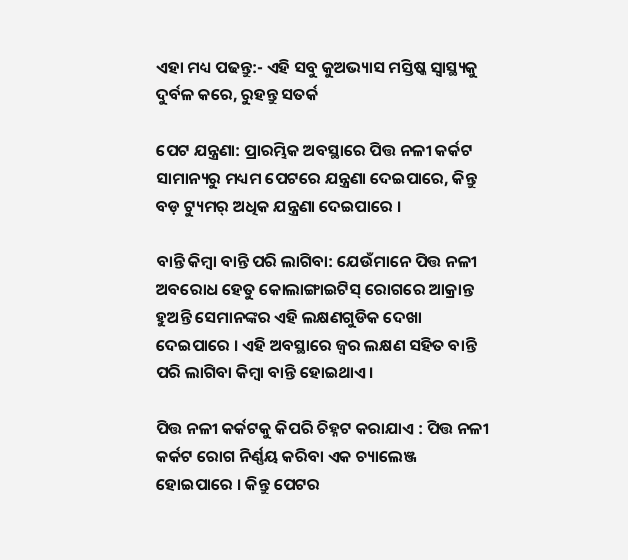ଏହା ମଧ୍ୟ ପଢନ୍ତୁ:- ଏହି ସବୁ କୁଅଭ୍ୟାସ ମସ୍ତିଷ୍କ ସ୍ବାସ୍ଥ୍ୟକୁ ଦୁର୍ବଳ କରେ, ରୁହନ୍ତୁ ସତର୍କ

ପେଟ ଯନ୍ତ୍ରଣା: ପ୍ରାରମ୍ଭିକ ଅବସ୍ଥାରେ ପିତ୍ତ ନଳୀ କର୍କଟ ସାମାନ୍ୟରୁ ମଧ୍ୟମ ପେଟରେ ଯନ୍ତ୍ରଣା ଦେଇପାରେ, କିନ୍ତୁ ବଡ଼ ଟ୍ୟୁମର୍ ଅଧିକ ଯନ୍ତ୍ରଣା ଦେଇପାରେ ।

ବାନ୍ତି କିମ୍ବା ବାନ୍ତି ପରି ଲାଗିବା: ଯେଉଁମାନେ ପିତ୍ତ ନଳୀ ଅବରୋଧ ହେତୁ କୋଲାଙ୍ଗାଇଟିସ୍ ରୋଗରେ ଆକ୍ରାନ୍ତ ହୁଅନ୍ତି ସେମାନଙ୍କର ଏହି ଲକ୍ଷଣଗୁଡିକ ଦେଖା ଦେଇପାରେ । ଏହି ଅବସ୍ଥାରେ ଜ୍ୱର ଲକ୍ଷଣ ସହିତ ବାନ୍ତି ପରି ଲାଗିବା କିମ୍ବା ବାନ୍ତି ହୋଇଥାଏ ।

ପିତ୍ତ ନଳୀ କର୍କଟକୁ କିପରି ଚିହ୍ନଟ କରାଯାଏ : ପିତ୍ତ ନଳୀ କର୍କଟ ରୋଗ ନିର୍ଣ୍ଣୟ କରିବା ଏକ ଚ୍ୟାଲେଞ୍ଜ ହୋଇପାରେ । କିନ୍ତୁ ପେଟର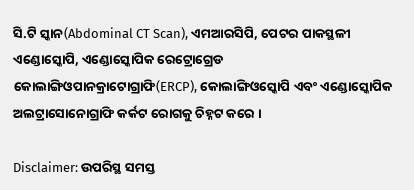ସି.ଟି ସ୍କାନ(Abdominal CT Scan), ଏମଆରସିପି, ପେଟର ପାକସ୍ଥଳୀ ଏଣ୍ଡୋସ୍କୋପି, ଏଣ୍ଡୋସ୍କୋପିକ ରେଟ୍ରୋଗ୍ରେଡ କୋଲାଙ୍ଗିଓପାନକ୍ରାଟୋଗ୍ରାଫି(ERCP), କୋଲାଙ୍ଗିଓସ୍କୋପି ଏବଂ ଏଣ୍ଡୋସ୍କୋପିକ ଅଲଟ୍ରାସୋନୋଗ୍ରାଫି କର୍କଟ ରୋଗକୁ ଚିହ୍ନଟ କରେ ।

Disclaimer: ଉପରିସ୍ଥ ସମସ୍ତ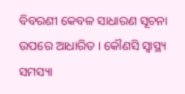ବିବରଣୀ କେବଳ ସାଧାରଣ ସୂଚନା ଉପରେ ଆଧାରିତ । କୌଣସି ସ୍ବାସ୍ଥ୍ୟ ସମସ୍ୟା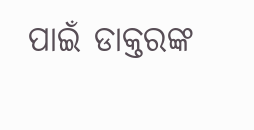ପାଇଁ ଡାକ୍ତରଙ୍କ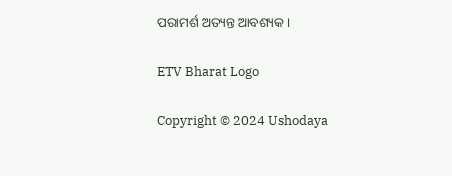ପରାମର୍ଶ ଅତ୍ୟନ୍ତ ଆବଶ୍ୟକ ।

ETV Bharat Logo

Copyright © 2024 Ushodaya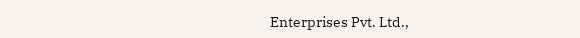Enterprises Pvt. Ltd.,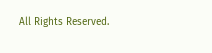All Rights Reserved.